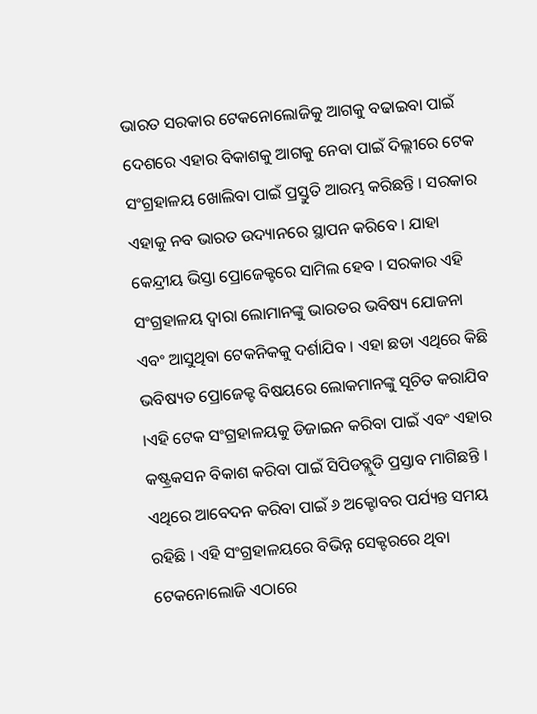ଭାରତ ସରକାର ଟେକନୋଲୋଜିକୁ ଆଗକୁ ବଢାଇବା ପାଇଁ ଦେଶରେ ଏହାର ବିକାଶକୁ ଆଗକୁ ନେବା ପାଇଁ ଦିଲ୍ଲୀରେ ଟେକ ସଂଗ୍ରହାଳୟ ଖୋଲିବା ପାଇଁ ପ୍ରସ୍ତୁତି ଆରମ୍ଭ କରିଛନ୍ତି । ସରକାର ଏହାକୁ ନବ ଭାରତ ଉଦ୍ୟାନରେ ସ୍ଥାପନ କରିବେ । ଯାହା କେନ୍ଦ୍ରୀୟ ଭିସ୍ତା ପ୍ରୋଜେକ୍ଟରେ ସାମିଲ ହେବ । ସରକାର ଏହି ସଂଗ୍ରହାଳୟ ଦ୍ୱାରା ଲୋମାନଙ୍କୁ ଭାରତର ଭବିଷ୍ୟ ଯୋଜନା ଏବଂ ଆସୁଥିବା ଟେକନିକକୁ ଦର୍ଶାଯିବ । ଏହା ଛଡା ଏଥିରେ କିଛି ଭବିଷ୍ୟତ ପ୍ରୋଜେକ୍ଟ ବିଷୟରେ ଲୋକମାନଙ୍କୁ ସୂଚିତ କରାଯିବ ।ଏହି ଟେକ ସଂଗ୍ରହାଳୟକୁ ଡିଜାଇନ କରିବା ପାଇଁ ଏବଂ ଏହାର କଷ୍ଟ୍ରକସନ ବିକାଶ କରିବା ପାଇଁ ସିପିଡବ୍ଲୁଡି ପ୍ରସ୍ତାବ ମାଗିଛନ୍ତି । ଏଥିରେ ଆବେଦନ କରିବା ପାଇଁ ୬ ଅକ୍ଟୋବର ପର୍ଯ୍ୟନ୍ତ ସମୟ ରହିଛି । ଏହି ସଂଗ୍ରହାଳୟରେ ବିଭିନ୍ନ ସେକ୍ଟରରେ ଥିବା ଟେକନୋଲୋଜି ଏଠାରେ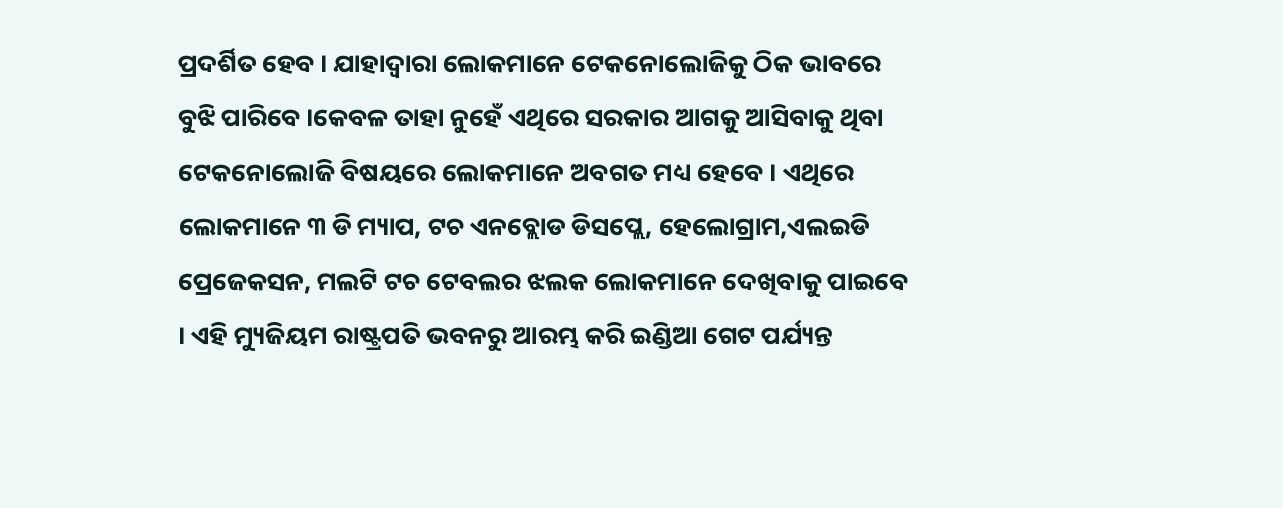ପ୍ରଦର୍ଶିତ ହେବ । ଯାହାଦ୍ୱାରା ଲୋକମାନେ ଟେକନୋଲୋଜିକୁ ଠିକ ଭାବରେ ବୁଝି ପାରିବେ ।କେବଳ ତାହା ନୁହେଁ ଏଥିରେ ସରକାର ଆଗକୁ ଆସିବାକୁ ଥିବା ଟେକନୋଲୋଜି ବିଷୟରେ ଲୋକମାନେ ଅବଗତ ମଧ୍ୟ ହେବେ । ଏଥିରେ ଲୋକମାନେ ୩ ଡି ମ୍ୟାପ, ଟଚ ଏନବ୍ଲୋଡ ଡିସପ୍ଲେ, ହେଲୋଗ୍ରାମ,ଏଲଇଡି ପ୍ରେଜେକସନ, ମଲଟି ଟଚ ଟେବଲର ଝଲକ ଲୋକମାନେ ଦେଖିବାକୁ ପାଇବେ । ଏହି ମ୍ୟୁଜିୟମ ରାଷ୍ଟ୍ରପତି ଭବନରୁ ଆରମ୍ଭ କରି ଇଣ୍ଡିଆ ଗେଟ ପର୍ଯ୍ୟନ୍ତ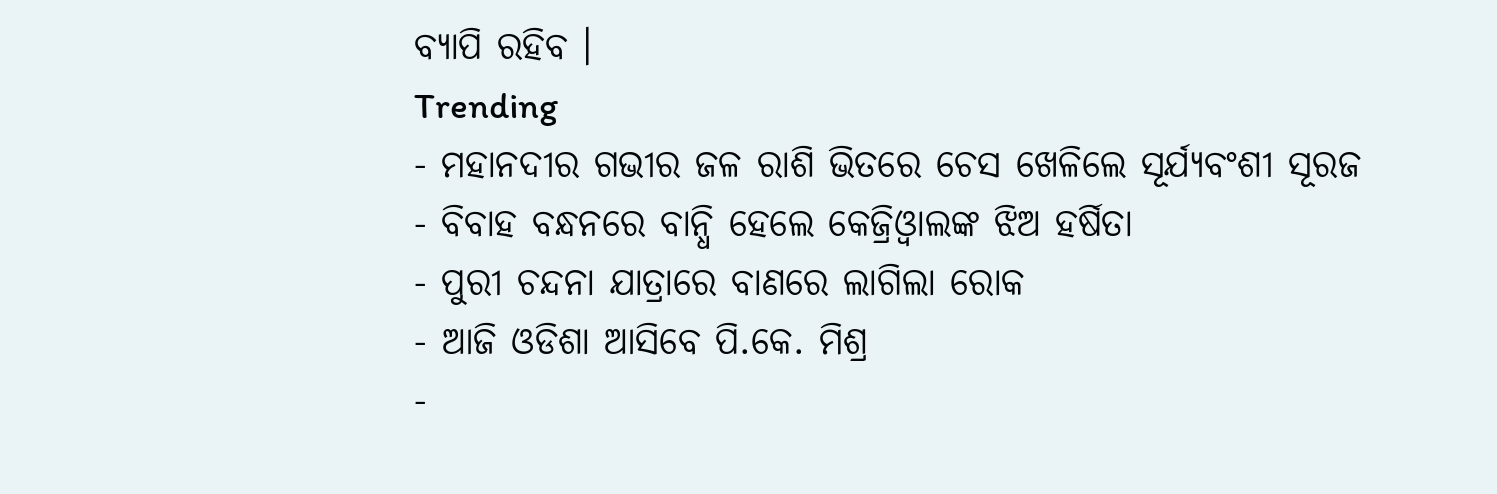ବ୍ୟାପି ରହିବ ।
Trending
- ମହାନଦୀର ଗଭୀର ଜଳ ରାଶି ଭିତରେ ଚେସ ଖେଳିଲେ ସୂର୍ଯ୍ୟବଂଶୀ ସୂରଜ
- ବିବାହ ବନ୍ଧନରେ ବାନ୍ଧି ହେଲେ କେଜ୍ରିଓ୍ବାଲଙ୍କ ଝିଅ ହର୍ଷିତା
- ପୁରୀ ଚନ୍ଦନା ଯାତ୍ରାରେ ବାଣରେ ଲାଗିଲା ରୋକ
- ଆଜି ଓଡିଶା ଆସିବେ ପି.କେ. ମିଶ୍ର
-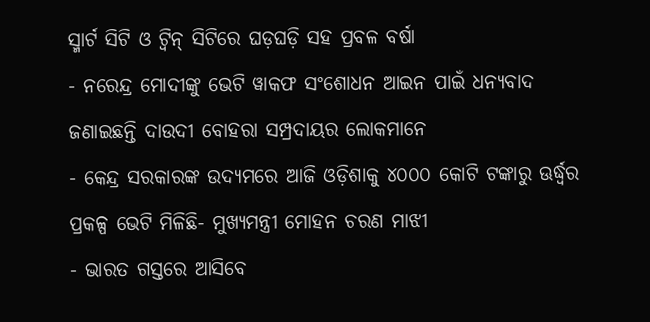ସ୍ମାର୍ଟ ସିଟି ଓ ଟ୍ଵିନ୍ ସିଟିରେ ଘଡ଼ଘଡ଼ି ସହ ପ୍ରବଳ ବର୍ଷା
- ନରେନ୍ଦ୍ର ମୋଦୀଙ୍କୁ ଭେଟି ୱାକଫ ସଂଶୋଧନ ଆଇନ ପାଇଁ ଧନ୍ୟବାଦ ଜଣାଇଛନ୍ତି ଦାଉଦୀ ବୋହରା ସମ୍ପ୍ରଦାୟର ଲୋକମାନେ
- କେନ୍ଦ୍ର ସରକାରଙ୍କ ଉଦ୍ୟମରେ ଆଜି ଓଡ଼ିଶାକୁ ୪୦୦୦ କୋଟି ଟଙ୍କାରୁ ଊର୍ଦ୍ଧ୍ବର ପ୍ରକଳ୍ପ ଭେଟି ମିଳିଛି- ମୁଖ୍ୟମନ୍ତ୍ରୀ ମୋହନ ଚରଣ ମାଝୀ
- ଭାରତ ଗସ୍ତରେ ଆସିବେ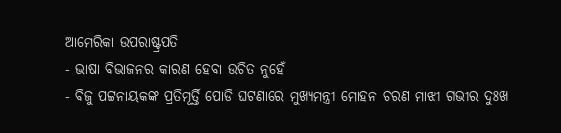ଆମେରିକା ଉପରାଷ୍ଟ୍ରପତି
- ଭାଷା ବିଭାଜନର କାରଣ ହେବା ଉଚିତ ନୁହେଁ
- ବିଜୁ ପଟ୍ଟନାୟକଙ୍କ ପ୍ରତିମୂର୍ତ୍ତି ପୋଡି ଘଟଣାରେ ମୁଖ୍ୟମନ୍ତ୍ରୀ ମୋହନ ଚରଣ ମାଝୀ ଗଭୀର ଦୁଃଖ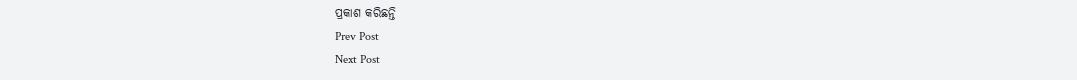ପ୍ରକାଶ କରିଛନ୍ତି
Prev Post
Next Post